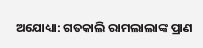ଅଯୋଧ୍ୟା: ଗତକାଲି ରାମଲାଲାଙ୍କ ପ୍ରାଣ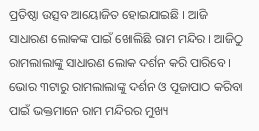ପ୍ରତିଷ୍ଠା ଉତ୍ସବ ଆୟୋଜିତ ହୋଇଯାଇଛି । ଆଜି ସାଧାରଣ ଲୋକଙ୍କ ପାଇଁ ଖୋଲିଛି ରାମ ମନ୍ଦିର । ଆଜିଠୁ ରାମଲାଲାଙ୍କୁ ସାଧାରଣ ଲୋକ ଦର୍ଶନ କରି ପାରିବେ । ଭୋର ୩ଟାରୁ ରାମଲାଲାଙ୍କୁ ଦର୍ଶନ ଓ ପୂଜାପାଠ କରିବା ପାଇଁ ଭକ୍ତମାନେ ରାମ ମନ୍ଦିରର ମୁଖ୍ୟ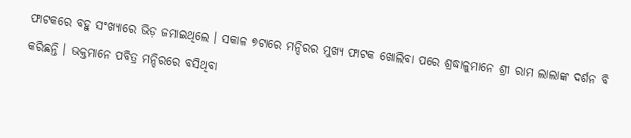ଫାଟକରେ ବହୁ ସଂଖ୍ୟାରେ ଭିଡ଼ ଜମାଇଥିଲେ । ସକାଳ ୭ଟାରେ ମନ୍ଦିରର ମୁଖ୍ୟ ଫାଟକ ଖୋଲିବା ପରେ ଶ୍ରଦ୍ଧାଳୁମାନେ ଶ୍ରୀ ରାମ ଲାଲାଙ୍କ ଦର୍ଶନ ବି କରିଛନ୍ତି । ଭକ୍ତମାନେ ପବିତ୍ର ମନ୍ଦିରରେ ବସିଥିବା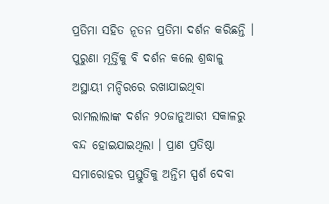ପ୍ରତିମା ସହିତ ନୂତନ ପ୍ରତିମା ଦର୍ଶନ କରିଛନ୍ତି ।
ପୁରୁଣା ମୂର୍ତ୍ତିକୁ ବି ଦର୍ଶନ କଲେ ଶ୍ରଦ୍ଧାଳୁ
ଅସ୍ଥାୟୀ ମନ୍ଦିରରେ ରଖାଯାଇଥିବା ରାମଲାଲାଙ୍କ ଦର୍ଶନ ୨୦ଜାନୁଆରୀ ସକାଳରୁ ବନ୍ଦ ହୋଇଯାଇଥିଲା । ପ୍ରାଣ ପ୍ରତିଷ୍ଠା ସମାରୋହର ପ୍ରସ୍ତୁତିକୁ ଅନ୍ତିମ ସ୍ପର୍ଶ ଦେବା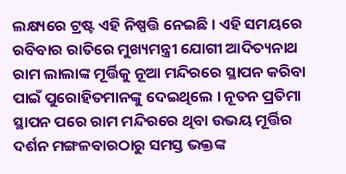ଲକ୍ଷ୍ୟରେ ଟ୍ରଷ୍ଟ ଏହି ନିଷ୍ପତ୍ତି ନେଇଛି । ଏହି ସମୟରେ ରବିବାର ରାତିରେ ମୁଖ୍ୟମନ୍ତ୍ରୀ ଯୋଗୀ ଆଦିତ୍ୟନାଥ ରାମ ଲାଲାଙ୍କ ମୂର୍ତ୍ତିକୁ ନୂଆ ମନ୍ଦିରରେ ସ୍ଥାପନ କରିବା ପାଇଁ ପୁରୋହିତମାନଙ୍କୁ ଦେଇଥିଲେ । ନୂତନ ପ୍ରତିମା ସ୍ଥାପନ ପରେ ରାମ ମନ୍ଦିରରେ ଥିବା ଉଭୟ ମୂର୍ତ୍ତିର ଦର୍ଶନ ମଙ୍ଗଳବାରଠାରୁ ସମସ୍ତ ଭକ୍ତଙ୍କ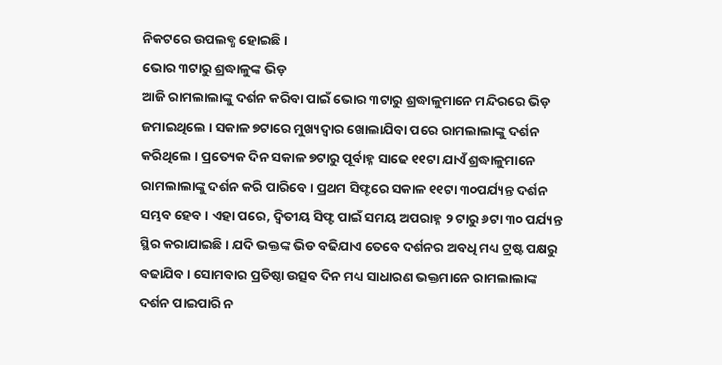ନିକଟରେ ଉପଲବ୍ଧ ହୋଇଛି ।
ଭୋର ୩ଟାରୁ ଶ୍ରଦ୍ଧାଳୁଙ୍କ ଭିଡ଼
ଆଜି ରାମଲାଲାଙ୍କୁ ଦର୍ଶନ କରିବା ପାଇଁ ଭୋର ୩ଟାରୁ ଶ୍ରଦ୍ଧାଳୁମାନେ ମନ୍ଦିରରେ ଭିଡ଼ ଜମାଇଥିଲେ । ସକାଳ ୭ଟାରେ ମୁଖ୍ୟଦ୍ୱାର ଖୋଲାଯିବା ପରେ ରାମଲାଲାଙ୍କୁ ଦର୍ଶନ କରିଥିଲେ । ପ୍ରତ୍ୟେକ ଦିନ ସକାଳ ୭ଟାରୁ ପୂର୍ବାହ୍ନ ସାଢେ ୧୧ଟା ଯାଏଁ ଶ୍ରଦ୍ଧାଳୁମାନେ ରାମଲାଲାଙ୍କୁ ଦର୍ଶନ କରି ପାରିବେ । ପ୍ରଥମ ସିଫ୍ଟରେ ସକାଳ ୧୧ଟା ୩୦ପର୍ଯ୍ୟନ୍ତ ଦର୍ଶନ ସମ୍ଭବ ହେବ । ଏହା ପରେ, ଦ୍ୱିତୀୟ ସିଫ୍ଟ ପାଇଁ ସମୟ ଅପରାହ୍ନ ୨ ଟାରୁ ୬ଟା ୩୦ ପର୍ଯ୍ୟନ୍ତ ସ୍ଥିର କରାଯାଇଛି । ଯଦି ଭକ୍ତଙ୍କ ଭିଡ ବଢିଯାଏ ତେବେ ଦର୍ଶନର ଅବଧି ମଧ୍ୟ ଟ୍ରଷ୍ଟ ପକ୍ଷରୁ ବଢାଯିବ । ସୋମବାର ପ୍ରତିଷ୍ଠା ଉତ୍ସବ ଦିନ ମଧ୍ୟ ସାଧାରଣ ଭକ୍ତମାନେ ରାମଲାଲାଙ୍କ ଦର୍ଶନ ପାଇପାରି ନ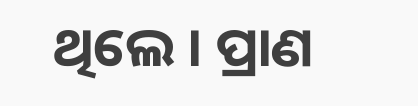ଥିଲେ । ପ୍ରାଣ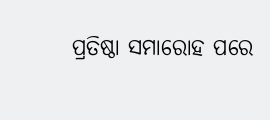ପ୍ରତିଷ୍ଠା ସମାରୋହ ପରେ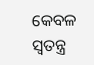କେବଳ ସ୍ୱତନ୍ତ୍ର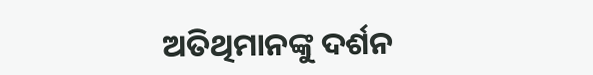ଅତିଥିମାନଙ୍କୁ ଦର୍ଶନ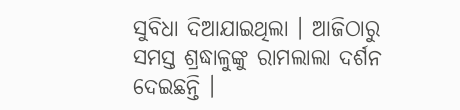ସୁବିଧା ଦିଆଯାଇଥିଲା । ଆଜିଠାରୁ ସମସ୍ତ ଶ୍ରଦ୍ଧାଳୁଙ୍କୁ ରାମଲାଲା ଦର୍ଶନ ଦେଇଛନ୍ତି ।